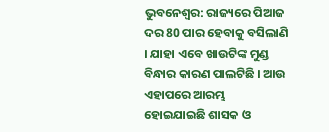ଭୁବନେଶ୍ବର: ରାଜ୍ୟରେ ପିଆଜ ଦର 80 ପାର ହେବାକୁ ବସିଲାଣି । ଯାହା ଏବେ ଖାଉଟିଙ୍କ ମୁଣ୍ଡ ବିନ୍ଧାର କାରଣ ପାଲଟିଛି । ଆଉ ଏହାପରେ ଆରମ୍ଭ ହୋଇଯାଇଛି ଶାସକ ଓ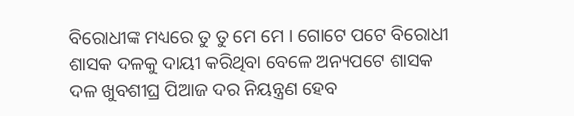ବିରୋଧୀଙ୍କ ମଧ୍ୟରେ ତୁ ତୁ ମେ ମେ । ଗୋଟେ ପଟେ ବିରୋଧୀ ଶାସକ ଦଳକୁ ଦାୟୀ କରିଥିବା ବେଳେ ଅନ୍ୟପଟେ ଶାସକ ଦଳ ଖୁବଶୀଘ୍ର ପିଆଜ ଦର ନିୟନ୍ତ୍ରଣ ହେବ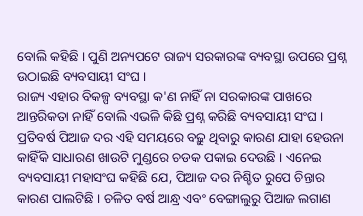ବୋଲି କହିଛି । ପୁଣି ଅନ୍ୟପଟେ ରାଜ୍ୟ ସରକାରଙ୍କ ବ୍ୟବସ୍ଥା ଉପରେ ପ୍ରଶ୍ନ ଉଠାଇଛି ବ୍ୟବସାୟୀ ସଂଘ ।
ରାଜ୍ୟ ଏହାର ବିକଳ୍ପ ବ୍ୟବସ୍ଥା କ'ଣ ନାହିଁ ନା ସରକାରଙ୍କ ପାଖରେ ଆନ୍ତରିକତା ନାହିଁ ବୋଲି ଏଭଳି କିଛି ପ୍ରଶ୍ନ କରିଛି ବ୍ୟବସାୟୀ ସଂଘ । ପ୍ରତିବର୍ଷ ପିଆଜ ଦର ଏହି ସମୟରେ ବଢ଼ୁ ଥିବାରୁ କାରଣ ଯାହା ହେଉନା କାହିଁକି ସାଧାରଣ ଖାଉଟି ମୁଣ୍ଡରେ ଚଡକ ପକାଇ ଦେଉଛି । ଏନେଇ ବ୍ୟବସାୟୀ ମହାସଂଘ କହିଛି ଯେ, ପିଆଜ ଦର ନିଶ୍ଚିତ ରୁପେ ଚିନ୍ତାର କାରଣ ପାଲଟିଛି । ଚଳିତ ବର୍ଷ ଆନ୍ଧ୍ର ଏବଂ ବେଙ୍ଗାଲୁରୁ ପିଆଜ ଲଗାଣ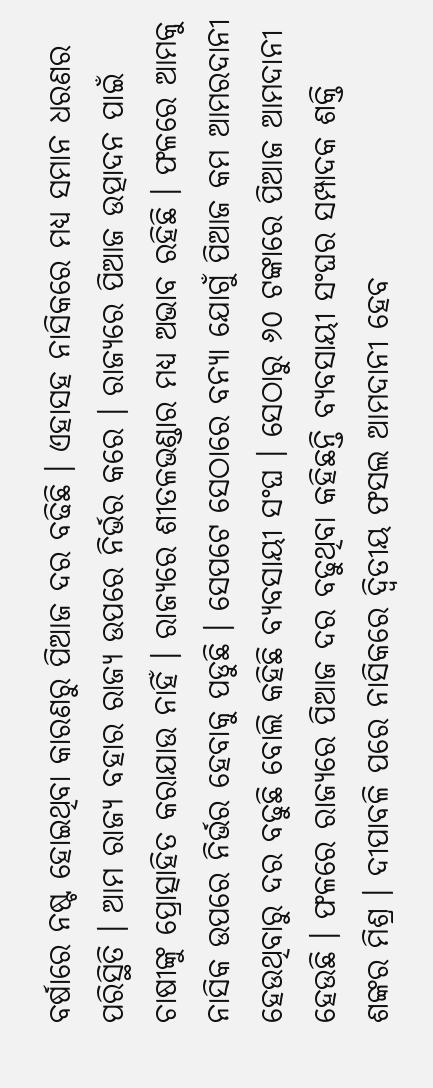ବର୍ଷାରେ ନଷ୍ଟ ହୋଇଥିବା କାରଣରୁ ପିଆଜ ଦର ବଢିଛି । ଏହାସହ ନାସିକରେ ମଧ୍ୟ ସମାନ ଧରଣର ପରିସ୍ଥିତି । ଆମ ରାଜ୍ୟ ବହାର ରାଜ୍ୟ ଉପରେ ନିର୍ଭର କରେ । ରାଜ୍ୟରେ ପିଆଜ ଉତ୍ପାଦନ ପାଇଁ ଚାଷୀଙ୍କୁ ପ୍ରୋତ୍ସାହିତ କରାଯାଉ ନାହିଁ । ରାଜ୍ୟରେ ଶୀତଳଭଣ୍ଡାର ମଧ୍ୟ ଅଭାବ ରହିଛି । ଫଳରେ ଆମକୁ ନାସିକ ଉପରେ ନିର୍ଭର ହେବାକୁ ପଡୁଛି । ସେପଟେ ସେଠାରେ ବନ୍ୟା ଯୋଗୁଁ ପିଆଜ କମ ଆମରଦାନୀ ହେଉଥିବାରୁ ଦର ବଢୁଛି ବୋଲି କହିଛି ବ୍ୟବସାୟୀ ସଂଘ । ସେଠାରୁ ୬୦ ଟଙ୍କାରେ ପିଆଜ ଆମଦାନୀ ହେଉଛି । ଫଳରେ ରାଜ୍ୟରେ ପିଆଜ ଦର ବଢୁଥିବା କହିଛନ୍ତି ବ୍ୟବସାୟୀ ସଂଘର ସମ୍ପାଦକ ଶକ୍ତି ଶଙ୍କର ମିଶ୍ର । ଦୀପାବଳି ପରେ ନାସିକରେ ଦ୍ଵିତୀୟ ଫସଲ ଆମଦାନୀ ହେବ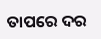ତାପରେ ଦର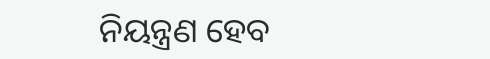ନିୟନ୍ତ୍ରଣ ହେବ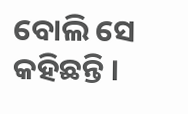ବୋଲି ସେ କହିଛନ୍ତି ।